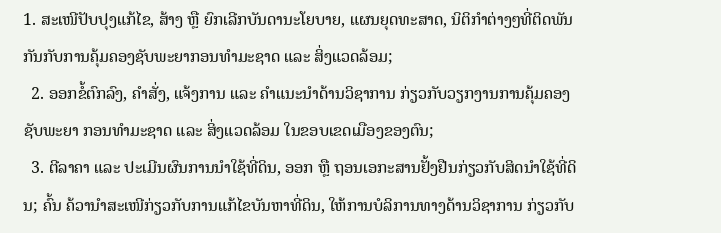1. ສະເໜີປັບປຸງແກ້ໄຂ, ສ້າງ ຫຼື ຍົກເລີກບັນດານະໂຍບາຍ, ແຜນຍຸດທະສາດ, ນິຕິກໍາຕ່າງໆທີ່ຕິດພັນກັນກັບການຄຸ້ມຄອງຊັບພະຍາກອນທໍາມະຊາດ ແລະ ສິ່ງແວດລ້ອມ;
  2. ອອກຂໍ້ຕົກລົງ, ຄຳສັ່ງ, ແຈ້ງການ ແລະ ຄຳແນະນຳດ້ານວິຊາການ ກ່ຽວກັບວຽກງານການຄຸ້ມຄອງຊັບພະຍາ ກອນທຳມະຊາດ ແລະ ສິ່ງແວດລ້ອມ ໃນຂອບເຂດເມືອງຂອງຕົນ;
  3. ຕີລາຄາ ແລະ ປະເມີນຜົນການນໍາໃຊ້ທີ່ດິນ, ອອກ ຫຼື ຖອນເອກະສານຢັ້ງຢືນກ່ຽວກັບສິດນໍາໃຊ້ທີ່ດິນ; ຄົ້ນ ຄ້ວານໍາສະເໜີກ່ຽວກັບການແກ້ໄຂບັນຫາທີ່ດິນ, ໃຫ້ການບໍລິການທາງດ້ານວິຊາການ ກ່ຽວກັບ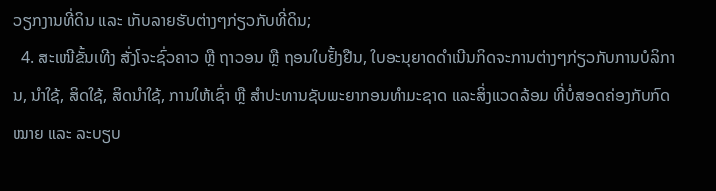ວຽກງານທີ່ດິນ ແລະ ເກັບລາຍຮັບຕ່າງໆກ່ຽວກັບທີ່ດິນ;
  4. ສະເໜີຂັ້ນເທີງ ສັ່ງໂຈະຊົ່ວຄາວ ຫຼື ຖາວອນ ຫຼື ຖອນໃບຢັ້ງຢືນ, ໃບອະນຸຍາດດໍາເນີນກິດຈະການຕ່າງໆກ່ຽວກັບການບໍລິການ, ນໍາໃຊ້, ສິດໃຊ້, ສິດນໍາໃຊ້, ການໃຫ້ເຊົ່າ ຫຼື ສໍາປະທານຊັບພະຍາກອນທໍາມະຊາດ ແລະສິ່ງແວດລ້ອມ ທີ່ບໍ່ສອດຄ່ອງກັບກົດໝາຍ ແລະ ລະບຽບ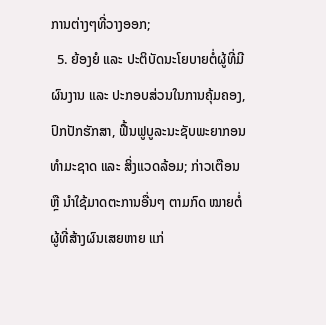ການຕ່າງໆທີ່ວາງອອກ;
  5. ຍ້ອງຍໍ ແລະ ປະຕິບັດນະໂຍບາຍຕໍ່ຜູ້ທີ່ມີຜົນງານ ແລະ ປະກອບສ່ວນໃນການຄຸ້ມຄອງ, ປົກປັກຮັກສາ, ຟື້ນຟູບູລະນະຊັບພະຍາກອນທໍາມະຊາດ ແລະ ສິ່ງແວດລ້ອມ; ກ່າວເຕືອນ ຫຼື ນໍາໃຊ້ມາດຕະການອື່ນໆ ຕາມກົດ ໝາຍຕໍ່ຜູ້ທີ່ສ້າງຜົນເສຍຫາຍ ແກ່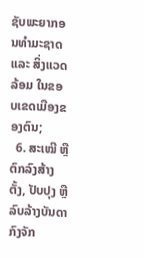ຊັບພະຍາກອນທໍາມະຊາດ ແລະ ສິ່ງແວດລ້ອມ ໃນຂອບເຂດເມືອງຂອງຕົນ;
  6. ສະເໝີ ຫຼື ຕົກລົງສ້າງຕັ້ງ, ປັບປຸງ ຫຼື ລົບລ້າງບັນດາກົງຈັກ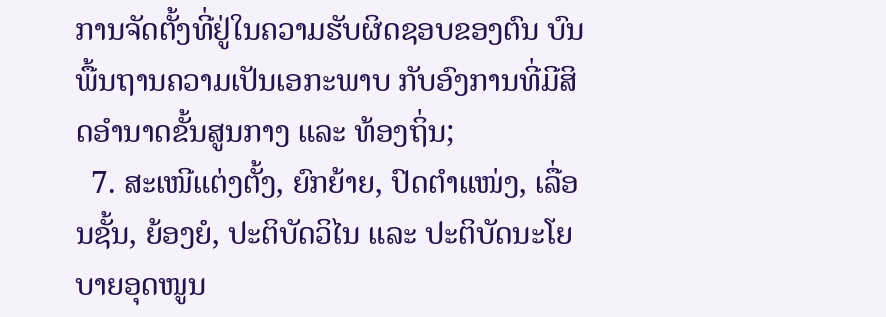ການຈັດຕັ້ງທີ່ຢູ່ໃນຄວາມຮັບຜິດຊອບຂອງຕົນ ບົນພື້ນຖານຄວາມເປັນເອກະພາບ ກັບອົງການທີ່ມີສິດອໍານາດຂັ້ນສູນກາງ ແລະ ທ້ອງຖິ່ນ;
  7. ສະເໜີແຕ່ງຕັ້ງ, ຍົກຍ້າຍ, ປົດຕໍາແໜ່ງ, ເລື່ອນຊັ້ນ, ຍ້ອງຍໍ, ປະຕິບັດວິໄນ ແລະ ປະຕິບັດນະໂຍບາຍອຸດໜູນ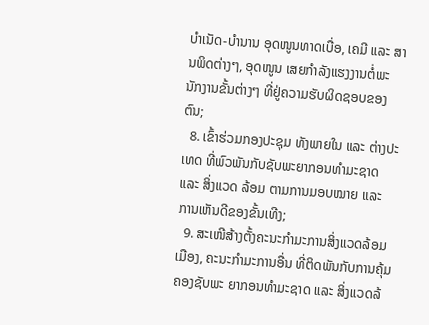ບໍາເນັດ-ບໍານານ ອຸດໜູນທາດເບື່ອ, ເຄມີ ແລະ ສານພິດຕ່າງໆ, ອຸດໜູນ ເສຍກຳລັງແຮງງານຕໍ່ພະນັກງານຂັ້ນຕ່າງໆ ທີ່ຢູ່ຄວາມຮັບຜິດຊອບຂອງຕົນ;
  8. ເຂົ້າຮ່ວມກອງປະຊຸມ ທັງພາຍໃນ ແລະ ຕ່າງປະເທດ ທີ່ພົວພັນກັບຊັບພະຍາກອນທໍາມະຊາດ ແລະ ສິ່ງແວດ ລ້ອມ ຕາມການມອບໝາຍ ແລະ ການເຫັນດີຂອງຂັ້ນເທີງ;
  9. ສະເໜີສ້າງຕັ້ງຄະນະກໍາມະການສິ່ງແວດລ້ອມເມືອງ, ຄະນະກໍາມະການອື່ນ ທີ່ຕິດພັນກັບການຄຸ້ມຄອງຊັບພະ ຍາກອນທໍາມະຊາດ ແລະ ສິ່ງແວດລ້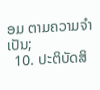ອມ ຕາມຄວາມຈໍາເປັນ;
  10. ປະຕິບັດສິ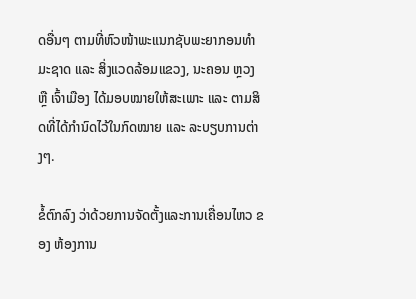ດອື່ນໆ ຕາມທີ່ຫົວໜ້າພະແນກຊັບພະຍາກອນທໍາມະຊາດ ແລະ ສິ່ງແວດລ້ອມແຂວງ, ນະຄອນ ຫຼວງ ຫຼື ເຈົ້າເມືອງ ໄດ້ມອບໝາຍໃຫ້ສະເພາະ ແລະ ຕາມສິດທີ່ໄດ້ກຳນົດໄວ້ໃນກົດໝາຍ ແລະ ລະບຽບການຕ່າງໆ.

ຂໍ້ຕົກລົງ ວ່າດ້ວຍການຈັດຕັ້ງແລະການເຄື່ອນໄຫວ ຂອງ ຫ້ອງການ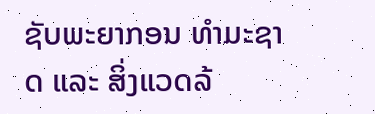ຊັບພະຍາກອນ ທຳມະຊາດ ແລະ ສິ່ງແວດລ້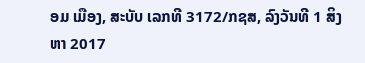ອມ ເມືອງ, ສະບັບ ເລກທີ 3172/ກຊສ, ລົງວັນທີ 1 ສິງຫາ 2017